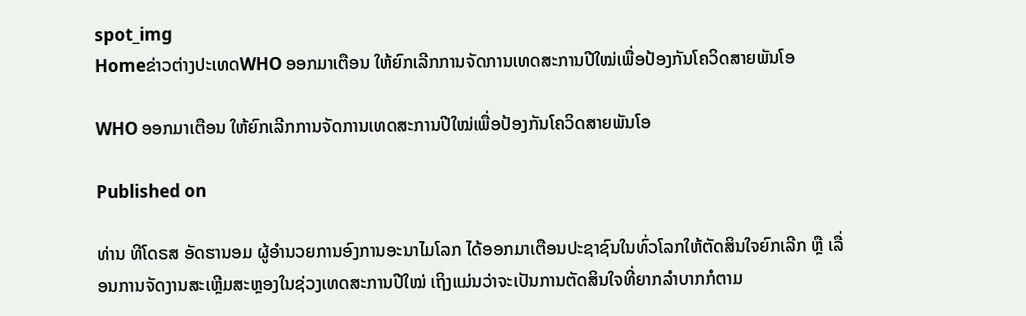spot_img
Homeຂ່າວຕ່າງປະເທດWHO ອອກມາເຕືອນ ໃຫ້ຍົກເລີກການຈັດການເທດສະການປີໃໝ່ເພື່ອປ້ອງກັນໂຄວິດສາຍພັນໂອ

WHO ອອກມາເຕືອນ ໃຫ້ຍົກເລີກການຈັດການເທດສະການປີໃໝ່ເພື່ອປ້ອງກັນໂຄວິດສາຍພັນໂອ

Published on

ທ່ານ ທີໂດຣສ ອັດຮານອມ ຜູ້ອໍານວຍການອົງການອະນາໄມໂລກ ໄດ້ອອກມາເຕືອນປະຊາຊົນໃນທົ່ວໂລກໃຫ້ຕັດສິນໃຈຍົກເລີກ ຫຼື ເລື່ອນການຈັດງານສະເຫຼີມສະຫຼອງໃນຊ່ວງເທດສະການປີໃໝ່ ເຖິງແມ່ນວ່າຈະເປັນການຕັດສິນໃຈທີ່ຍາກລໍາບາກກໍຕາມ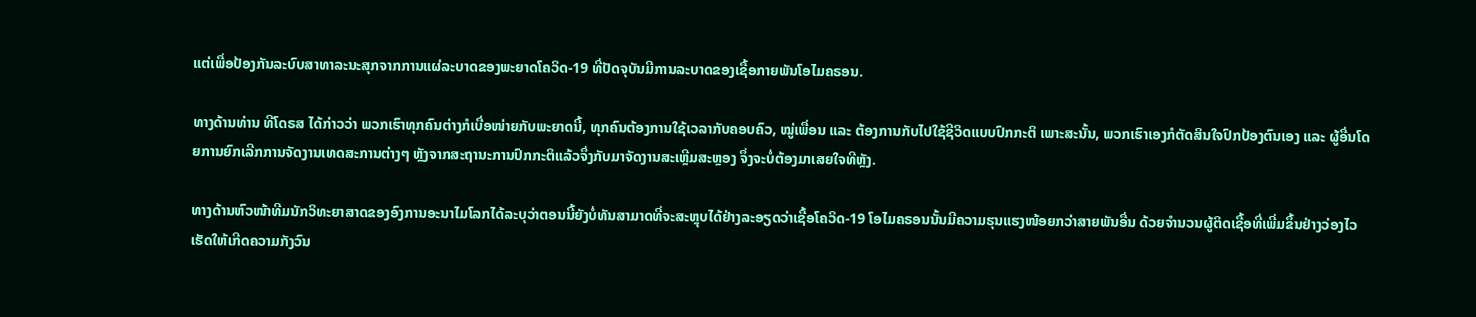ແຕ່ເພື່ອປ້ອງກັນລະບົບສາທາລະນະສຸກຈາກການແຜ່ລະບາດຂອງພະຍາດໂຄວິດ-19 ທີ່ປັດຈຸບັນມີການລະບາດຂອງເຊື້ອກາຍພັນໂອໄມຄຣອນ.

ທາງດ້ານທ່ານ ທີໂດຣສ ໄດ້ກ່າວວ່າ ພວກເຮົາທຸກຄົນຕ່າງກໍເບື່ອໜ່າຍກັບພະຍາດນີ້, ທຸກຄົນຕ້ອງການໃຊ້ເວລາກັບຄອບຄົວ, ໝູ່ເພື່ອນ ແລະ ຕ້ອງການກັບໄປໃຊ້ຊີວິດແບບປົກກະຕິ ເພາະສະນັ້ນ, ພວກເຮົາເອງກໍຕັດສິນໃຈປົກປ້ອງຕົນເອງ ແລະ ຜູ້ອື່ນໂດຍການຍົກເລີກການຈັດງານເທດສະການຕ່າງໆ ຫຼັງຈາກສະຖານະການປົກກະຕິແລ້ວຈຶ່ງກັບມາຈັດງານສະເຫຼີມສະຫຼອງ ຈຶ່ງຈະບໍ່ຕ້ອງມາເສຍໃຈທີຫຼັງ.

ທາງດ້ານຫົວໜ້າທີມນັກວິທະຍາສາດຂອງອົງການອະນາໄມໂລກໄດ້ລະບຸວ່າຕອນນີ້ຍັງບໍ່ທັນສາມາດທີ່ຈະສະຫຼຸບໄດ້ຢ່າງລະອຽດວ່າເຊື້ອໂຄວິດ-19 ໂອໄມຄຣອນນັ້ນມີຄວາມຮຸນແຮງໜ້ອຍກວ່າສາຍພັນອື່ນ ດ້ວຍຈໍານວນຜູ້ຕິດເຊື້ອທີ່ເພີ່ມຂຶ້ນຢ່າງວ່ອງໄວ ເຮັດໃຫ້ເກີດຄວາມກັງວົນ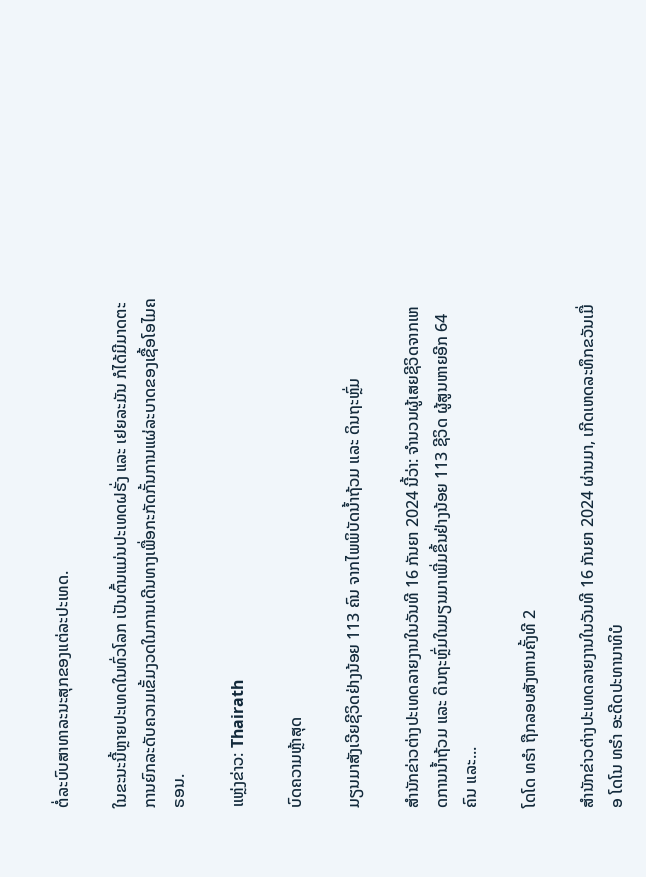ຕໍ່ລະບົບສາທາລະນະສຸກຂອງແຕ່ລະປະເທດ.

ໃນຂະນະນີ້ຫຼາຍປະເທດໃນທົ່ວໂລກ ເປັນຕົ້ນແມ່ນປະເທດຝຣັ່ງ ແລະ ເຢຍລະມັນ ກໍໄດ້ມີມາດຕະການຍົກລະດັບຄວາມເຂັ້ມງວດໃນການເດີນທາງເພື່ອກະກັດກັ້ນການແຜ່ລະບາດຂອງເຊື້ອໂອໄມຄຣອນ.

ແຫຼ່ງຂ່າວ: Thairath

ບົດຄວາມຫຼ້າສຸດ

ມຽນມາສັງເວີຍຊີວິດຢ່າງນ້ອຍ 113 ຄົນ ຈາກໄພພິບັດນ້ຳຖ້ວມ ແລະ ດິນຖະຫຼົ່ມ

ສຳນັກຂ່າວຕ່າງປະເທດລາຍງານໃນວັນທີ 16 ກັນຍາ 2024 ນີ້ວ່າ: ຈຳນວນຜູ້ເສຍຊີວິດຈາກເຫດການນ້ຳຖ້ວມ ແລະ ດິນຖະຫຼົ່ມໃນມຽນມາເພີ່ມຂຶ້ນຢ່າງນ້ອຍ 113 ຊີວິດ ຜູ້ສູນຫາຍອີກ 64 ຄົນ ແລະ...

ໂດໂດ ທຣຳ ຖືກລອບສັງຫານຄັ້ງທີ 2

ສຳນັກຂ່າວຕ່າງປະເທດລາຍງານໃນວັນທີ 16 ກັນຍາ 2024 ຜ່ານມາ, ເກີດເຫດລະທຶກຂວັນເມື່ອ ໂດໂນ ທຣຳ ອະດີດປະທານາທິບໍ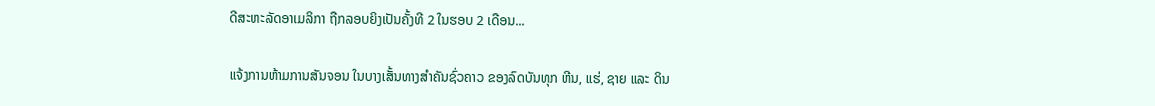ດີສະຫະລັດອາເມລິກາ ຖືກລອບຍິງເປັນຄັ້ງທີ 2 ໃນຮອບ 2 ເດືອນ...

ແຈ້ງການຫ້າມການສັນຈອນ ໃນບາງເສັ້ນທາງສໍາຄັນຊົ່ວຄາວ ຂອງລົດບັນທຸກ ຫີນ, ແຮ່, ຊາຍ ແລະ ດິນ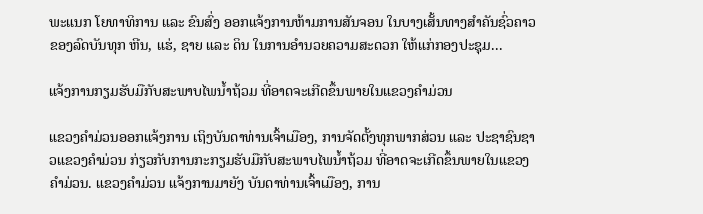ພະແນກ ໂຍທາທິການ ແລະ ຂົນສົ່ງ ອອກແຈ້ງການຫ້າມການສັນຈອນ ໃນບາງເສັ້ນທາງສໍາຄັນຊົ່ວຄາວ ຂອງລົດບັນທຸກ ຫີນ, ແຮ່, ຊາຍ ແລະ ດິນ ໃນການອໍານວຍຄວາມສະດວກ ໃຫ້ແກ່ກອງປະຊຸມ...

ແຈ້ງການກຽມຮັບມືກັບສະພາບໄພນໍ້າຖ້ວມ ທີ່ອາດຈະເກີດຂຶ້ນພາຍໃນແຂວງຄໍາມ່ວນ

ແຂວງຄຳມ່ວນອອກແຈ້ງການ ເຖິງບັນດາທ່ານເຈົ້າເມືອງ, ການຈັດຕັ້ງທຸກພາກສ່ວນ ແລະ ປະຊາຊົນຊາວແຂວງຄໍາມ່ວນ ກ່ຽວກັບການກະກຽມຮັບມືກັບສະພາບໄພນໍ້າຖ້ວມ ທີ່ອາດຈະເກີດຂຶ້ນພາຍໃນແຂວງຄໍາມ່ວນ. ແຂວງຄໍາມ່ວນ ແຈ້ງການມາຍັງ ບັນດາທ່ານເຈົ້າເມືອງ, ການ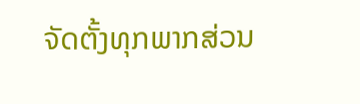ຈັດຕັ້ງທຸກພາກສ່ວນ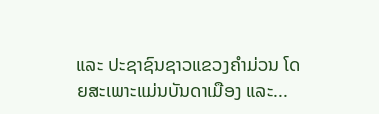ແລະ ປະຊາຊົນຊາວແຂວງຄໍາມ່ວນ ໂດຍສະເພາະແມ່ນບັນດາເມືອງ ແລະ...